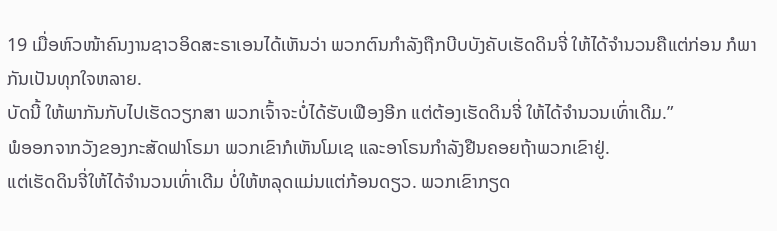19 ເມື່ອຫົວໜ້າຄົນງານຊາວອິດສະຣາເອນໄດ້ເຫັນວ່າ ພວກຕົນກຳລັງຖືກບີບບັງຄັບເຮັດດິນຈີ່ ໃຫ້ໄດ້ຈຳນວນຄືແຕ່ກ່ອນ ກໍພາກັນເປັນທຸກໃຈຫລາຍ.
ບັດນີ້ ໃຫ້ພາກັນກັບໄປເຮັດວຽກສາ ພວກເຈົ້າຈະບໍ່ໄດ້ຮັບເຟືອງອີກ ແຕ່ຕ້ອງເຮັດດິນຈີ່ ໃຫ້ໄດ້ຈຳນວນເທົ່າເດີມ.”
ພໍອອກຈາກວັງຂອງກະສັດຟາໂຣມາ ພວກເຂົາກໍເຫັນໂມເຊ ແລະອາໂຣນກຳລັງຢືນຄອຍຖ້າພວກເຂົາຢູ່.
ແຕ່ເຮັດດິນຈີ່ໃຫ້ໄດ້ຈຳນວນເທົ່າເດີມ ບໍ່ໃຫ້ຫລຸດແມ່ນແຕ່ກ້ອນດຽວ. ພວກເຂົາກຽດ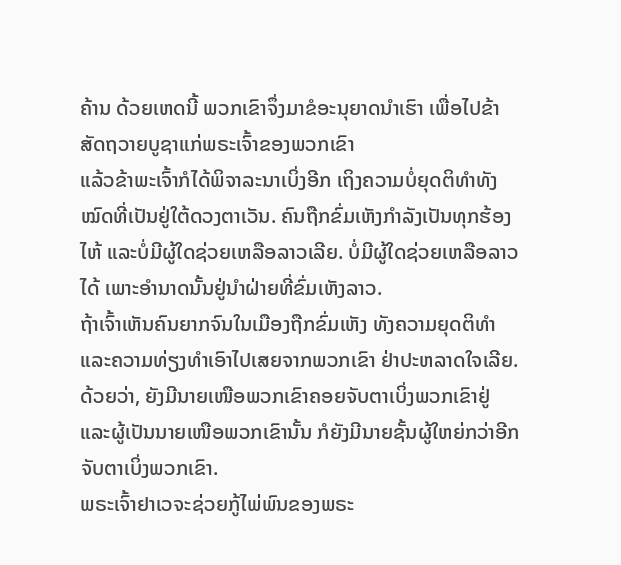ຄ້ານ ດ້ວຍເຫດນີ້ ພວກເຂົາຈຶ່ງມາຂໍອະນຸຍາດນຳເຮົາ ເພື່ອໄປຂ້າສັດຖວາຍບູຊາແກ່ພຣະເຈົ້າຂອງພວກເຂົາ
ແລ້ວຂ້າພະເຈົ້າກໍໄດ້ພິຈາລະນາເບິ່ງອີກ ເຖິງຄວາມບໍ່ຍຸດຕິທຳທັງໝົດທີ່ເປັນຢູ່ໃຕ້ດວງຕາເວັນ. ຄົນຖືກຂົ່ມເຫັງກຳລັງເປັນທຸກຮ້ອງໄຫ້ ແລະບໍ່ມີຜູ້ໃດຊ່ວຍເຫລືອລາວເລີຍ. ບໍ່ມີຜູ້ໃດຊ່ວຍເຫລືອລາວໄດ້ ເພາະອຳນາດນັ້ນຢູ່ນຳຝ່າຍທີ່ຂົ່ມເຫັງລາວ.
ຖ້າເຈົ້າເຫັນຄົນຍາກຈົນໃນເມືອງຖືກຂົ່ມເຫັງ ທັງຄວາມຍຸດຕິທຳ ແລະຄວາມທ່ຽງທຳເອົາໄປເສຍຈາກພວກເຂົາ ຢ່າປະຫລາດໃຈເລີຍ. ດ້ວຍວ່າ, ຍັງມີນາຍເໜືອພວກເຂົາຄອຍຈັບຕາເບິ່ງພວກເຂົາຢູ່ ແລະຜູ້ເປັນນາຍເໜືອພວກເຂົານັ້ນ ກໍຍັງມີນາຍຊັ້ນຜູ້ໃຫຍ່ກວ່າອີກຈັບຕາເບິ່ງພວກເຂົາ.
ພຣະເຈົ້າຢາເວຈະຊ່ວຍກູ້ໄພ່ພົນຂອງພຣະ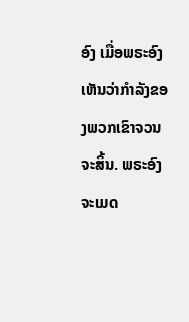ອົງ ເມື່ອພຣະອົງເຫັນວ່າກຳລັງຂອງພວກເຂົາຈວນຈະສິ້ນ. ພຣະອົງຈະເມດ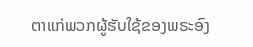ຕາແກ່ພວກຜູ້ຮັບໃຊ້ຂອງພຣະອົງ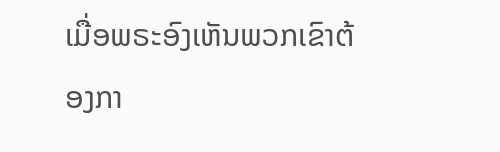ເມື່ອພຣະອົງເຫັນພວກເຂົາຕ້ອງກາ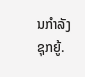ນກຳລັງຊຸກຍູ້.